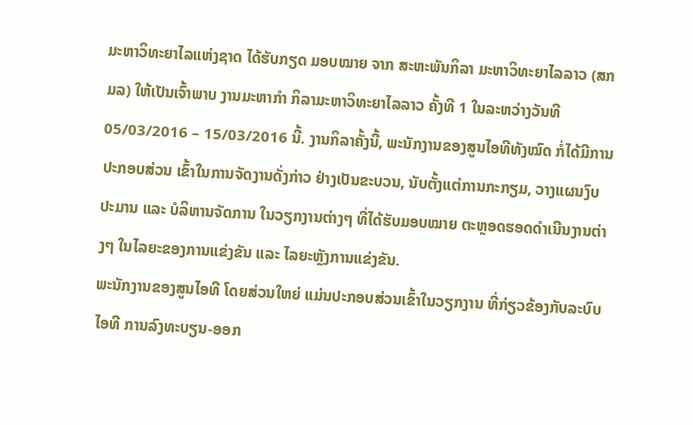ມະຫາວິທະຍາໄລແຫ່ງຊາດ ໄດ້ຮັບກຽດ ມອບໝາຍ ຈາກ ສະຫະພັນກິລາ ມະຫາວິທະຍາໄລລາວ (ສກມລ) ໃຫ້ເປັນເຈົ້າພາບ ງານມະຫາກຳ ກິລາມະຫາວິທະຍາໄລລາວ ຄັ້ງທີ 1 ໃນລະຫວ່າງວັນທີ 05/03/2016 – 15/03/2016 ນີ້. ງານກິລາຄັ້ງນີ້, ພະນັກງານຂອງສູນໄອທີທັງໝົດ ກໍ່ໄດ້ມີການປະກອບສ່ວນ ເຂົ້າໃນການຈັດງານດັ່ງກ່າວ ຢ່າງເປັນຂະບວນ, ນັບຕັ້ງແຕ່ການກະກຽມ, ວາງແຜນງົບປະມານ ແລະ ບໍລິຫານຈັດການ ໃນວຽກງານຕ່າງໆ ທີ່ໄດ້ຮັບມອບໝາຍ ຕະຫຼອດຮອດດຳເນີນງານຕ່າງໆ ໃນໄລຍະຂອງການແຂ່ງຂັນ ແລະ ໄລຍະຫຼັງການແຂ່ງຂັນ.
ພະນັກງານຂອງສູນໄອທີ ໂດຍສ່ວນໃຫຍ່ ແມ່ນປະກອບສ່ວນເຂົ້າໃນວຽກງານ ທີ່ກ່ຽວຂ້ອງກັບລະບົບໄອທີ ການລົງທະບຽນ-ອອກ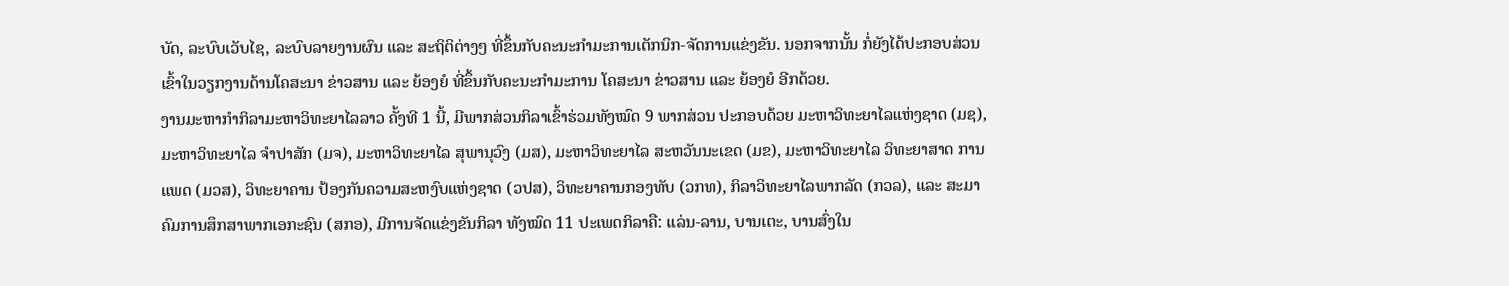ບັດ, ລະບົບເວັບໄຊ, ລະບົບລາຍງານຜົນ ແລະ ສະຖິຕິຕ່າງໆ ທີ່ຂຶ້ນກັບຄະນະກຳມະການເຕັກນິກ-ຈັດການແຂ່ງຂັນ. ນອກຈາກນັ້ນ ກໍ່ຍັງໄດ້ປະກອບສ່ວນ ເຂົ້າໃນວຽກງານດ້ານໂຄສະນາ ຂ່າວສານ ແລະ ຍ້ອງຍໍ ທີ່ຂຶ້ນກັບຄະນະກຳມະການ ໂຄສະນາ ຂ່າວສານ ແລະ ຍ້ອງຍໍ ອີກດ້ວຍ.
ງານມະຫາກຳກິລາມະຫາວິທະຍາໄລລາວ ຄັ້ງທີ 1 ນີ້, ມີພາກສ່ວນກິລາເຂົ້າຮ່ວມທັງໝົດ 9 ພາກສ່ວນ ປະກອບດ້ວຍ ມະຫາວິທະຍາໄລແຫ່ງຊາດ (ມຊ), ມະຫາວິທະຍາໄລ ຈຳປາສັກ (ມຈ), ມະຫາວິທະຍາໄລ ສຸພານຸວົງ (ມສ), ມະຫາວິທະຍາໄລ ສະຫວັນນະເຂດ (ມຂ), ມະຫາວິທະຍາໄລ ວິທະຍາສາດ ການແພດ (ມວສ), ວິທະຍາຄານ ປ້ອງກັນຄວາມສະຫງົບແຫ່ງຊາດ (ວປສ), ວິທະຍາຄານກອງທັບ (ວກທ), ກິລາວິທະຍາໄລພາກລັດ (ກວລ), ແລະ ສະມາຄົມການສຶກສາພາກເອກະຊົນ (ສກອ), ມີການຈັດແຂ່ງຂັນກິລາ ທັງໝົດ 11 ປະເພດກິລາຄື: ແລ່ນ-ລານ, ບານເຕະ, ບານສົ່ງໃນ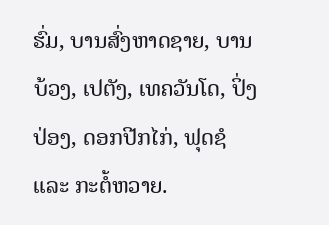ຮົ່ມ, ບານສົ່ງຫາດຊາຍ, ບານບ້ວງ, ເປຕັງ, ເທຄວັນໂດ, ປິ່ງປ່ອງ, ດອກປີກໄກ່, ຟຸດຊໍ ແລະ ກະຕໍ້ຫວາຍ.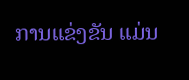ການແຂ່ງຂັນ ແມ່ນ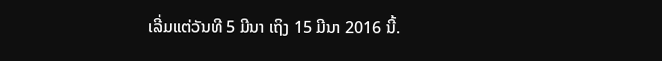ເລີ່ມແຕ່ວັນທີ 5 ມີນາ ເຖິງ 15 ມີນາ 2016 ນີ້.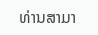ທ່ານສາມາ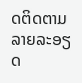ດຕິດຕາມລາຍລະອຽດ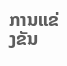ການແຂ່ງຂັນ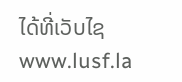ໄດ້ທີ່ເວັບໄຊ www.lusf.la